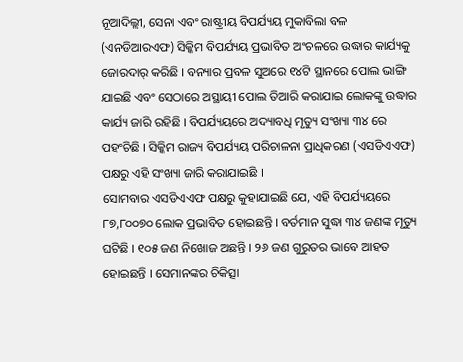ନୂଆଦିଲ୍ଲୀ, ସେନା ଏବଂ ରାଷ୍ଟ୍ରୀୟ ବିପର୍ଯ୍ୟୟ ମୁକାବିଲା ବଳ (ଏନଡିଆରଏଫ) ସିକ୍କିମ ବିପର୍ଯ୍ୟୟ ପ୍ରଭାବିତ ଅଂଚଳରେ ଉଦ୍ଧାର କାର୍ଯ୍ୟକୁ ଜୋରଦାର୍ କରିଛି । ବନ୍ୟାର ପ୍ରବଳ ସୁଅରେ ୧୪ଟି ସ୍ଥାନରେ ପୋଲ ଭାଙ୍ଗି ଯାଇଛି ଏବଂ ସେଠାରେ ଅସ୍ଥାୟୀ ପୋଲ ତିଆରି କରାଯାଇ ଲୋକଙ୍କୁ ଉଦ୍ଧାର କାର୍ଯ୍ୟ ଜାରି ରହିଛି । ବିପର୍ଯ୍ୟୟରେ ଅଦ୍ୟାବଧି ମୃତ୍ୟୁ ସଂଖ୍ୟା ୩୪ ରେ ପହଂଚିଛି । ସିକ୍କିମ ରାଜ୍ୟ ବିପର୍ଯ୍ୟୟ ପରିଚାଳନା ପ୍ରାଧିକରଣ (ଏସଡିଏଏଫ) ପକ୍ଷରୁ ଏହି ସଂଖ୍ୟା ଜାରି କରାଯାଇଛି ।
ସୋମବାର ଏସଡିଏଏଫ ପକ୍ଷରୁ କୁହାଯାଇଛି ଯେ, ଏହି ବିପର୍ଯ୍ୟୟରେ ୮୭,୮୦୦୭୦ ଲୋକ ପ୍ରଭାବିତ ହୋଇଛନ୍ତି । ବର୍ତମାନ ସୁଦ୍ଧା ୩୪ ଜଣଙ୍କ ମୃତ୍ୟୁ ଘଟିଛି । ୧୦୫ ଜଣ ନିଖୋଜ ଅଛନ୍ତି । ୨୬ ଜଣ ଗୁରୁତର ଭାବେ ଆହତ ହୋଇଛନ୍ତି । ସେମାନଙ୍କର ଚିକିତ୍ସା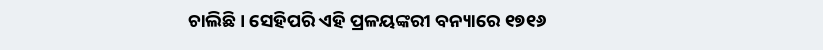ଚାଲିଛି । ସେହିପରି ଏହି ପ୍ରଳୟଙ୍କରୀ ବନ୍ୟାରେ ୧୭୧୬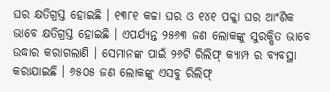ଘର କ୍ଷତିଗ୍ରସ୍ତ ହୋଇଛି । ୧୩୮୧ କଚ୍ଚା ଘର ଓ ୧୪୧ ପକ୍କା ଘର ଆଂଶିକ ଭାବେ କ୍ଷତିଗ୍ରସ୍ତ ହୋଇଛି । ଏପର୍ଯ୍ୟନ୍ତ ୨୫୬୩ ଜଣ ଲୋକଙ୍କୁ ସୁରକ୍ଷିତ ଭାବେ ଉଦ୍ଧାର କରାଗଲାଣି । ସେମାନଙ୍କ ପାଇଁ ୨୬ଟି ରିଲିଫ୍ କ୍ୟାମ୍ପ ର ବ୍ୟବସ୍ଥା କରାଯାଇଛି । ୬୫୦୫ ଜଣ ଲୋକଙ୍କୁ ଏସବୁ ରିଲିଫ୍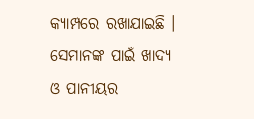କ୍ୟାମ୍ପରେ ରଖାଯାଇଛି । ସେମାନଙ୍କ ପାଇଁ ଖାଦ୍ୟ ଓ ପାନୀୟର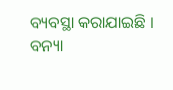ବ୍ୟବସ୍ଥା କରାଯାଇଛି । ବନ୍ୟା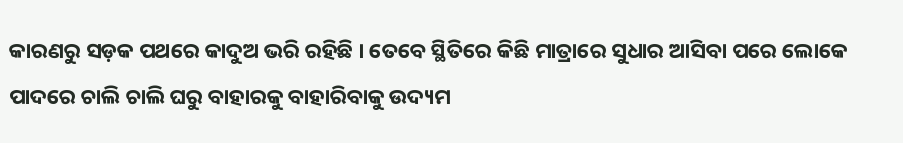କାରଣରୁ ସଡ଼କ ପଥରେ କାଦୁଅ ଭରି ରହିଛି । ତେବେ ସ୍ଥିତିରେ କିଛି ମାତ୍ରାରେ ସୁଧାର ଆସିବା ପରେ ଲୋକେ ପାଦରେ ଚାଲି ଚାଲି ଘରୁ ବାହାରକୁ ବାହାରିବାକୁ ଉଦ୍ୟମ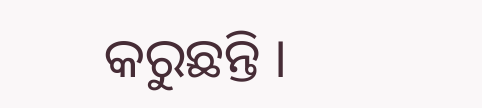କରୁଛନ୍ତି ।